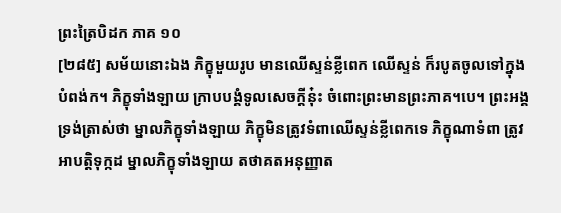ព្រះត្រៃបិដក ភាគ ១០
[២៨៥] សម័យនោះឯង ភិក្ខុមួយរូប មានឈើស្ទន់ខ្លីពេក ឈើស្ទន់ ក៏របូតចូលទៅក្នុងបំពង់ក។ ភិក្ខុទាំងឡាយ ក្រាបបង្គំទូលសេចក្តីនុ៎ះ ចំពោះព្រះមានព្រះភាគ។បេ។ ព្រះអង្គ ទ្រង់ត្រាស់ថា ម្នាលភិក្ខុទាំងឡាយ ភិក្ខុមិនត្រូវទំពាឈើស្ទន់ខ្លីពេកទេ ភិក្ខុណាទំពា ត្រូវអាបត្តិទុក្កដ ម្នាលភិក្ខុទាំងឡាយ តថាគតអនុញ្ញាត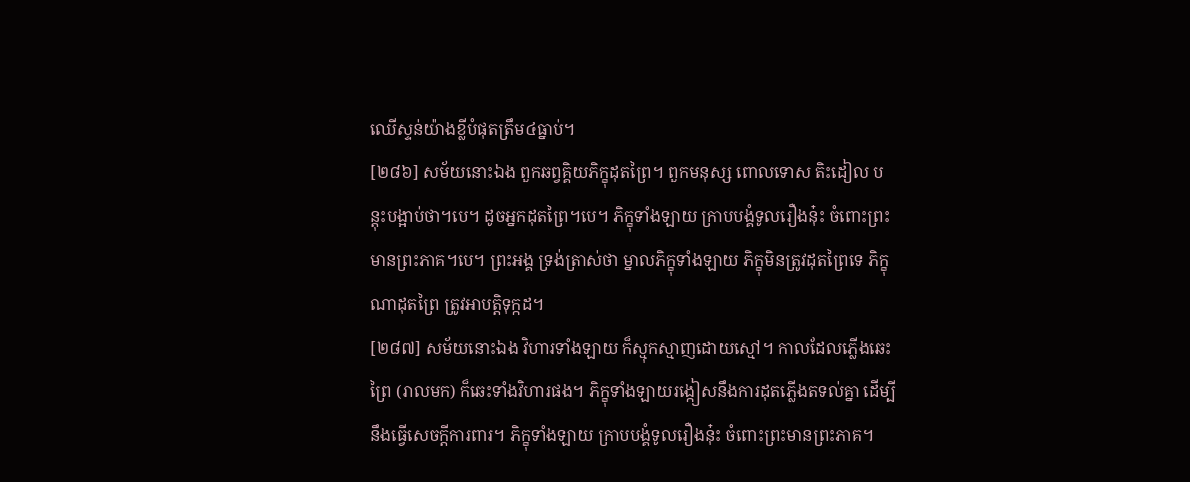ឈើស្ទន់យ៉ាងខ្លីបំផុតត្រឹម៤ធ្នាប់។
[២៨៦] សម័យនោះឯង ពួកឆព្វគ្គិយភិក្ខុដុតព្រៃ។ ពួកមនុស្ស ពោលទោស តិះដៀល បន្តុះបង្អាប់ថា។បេ។ ដូចអ្នកដុតព្រៃ។បេ។ ភិក្ខុទាំងឡាយ ក្រាបបង្គំទូលរឿងនុ៎ះ ចំពោះព្រះមានព្រះភាគ។បេ។ ព្រះអង្គ ទ្រង់ត្រាស់ថា ម្នាលភិក្ខុទាំងឡាយ ភិក្ខុមិនត្រូវដុតព្រៃទេ ភិក្ខុណាដុតព្រៃ ត្រូវអាបត្តិទុក្កដ។
[២៨៧] សម័យនោះឯង វិហារទាំងឡាយ ក៏ស្មុកស្មាញដោយស្មៅ។ កាលដែលភ្លើងឆេះព្រៃ (រាលមក) ក៏ឆេះទាំងវិហារផង។ ភិក្ខុទាំងឡាយរង្កៀសនឹងការដុតភ្លើងតទល់គ្នា ដើម្បីនឹងធ្វើសេចក្តីការពារ។ ភិក្ខុទាំងឡាយ ក្រាបបង្គំទូលរឿងនុ៎ះ ចំពោះព្រះមានព្រះភាគ។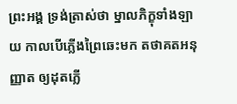ព្រះអង្គ ទ្រង់ត្រាស់ថា ម្នាលភិក្ខុទាំងឡាយ កាលបើភ្លើងព្រៃឆេះមក តថាគតអនុញ្ញាត ឲ្យដុតភ្លើ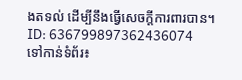ងតទល់ ដើម្បីនឹងធ្វើសេចក្តីការពារបាន។
ID: 636799897362436074
ទៅកាន់ទំព័រ៖